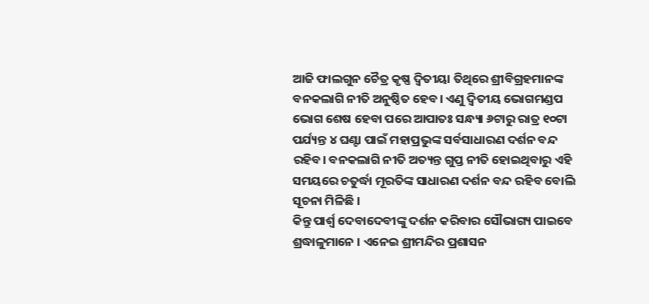ଆଜି ଫାଲଗୁନ ଚୈତ୍ର କୃଷ୍ଣ ଦ୍ୱିତୀୟା ତିଥିରେ ଶ୍ରୀବିଗ୍ରହମାନଙ୍କ ବନକଲାଗି ନୀତି ଅନୁଷ୍ଠିତ ହେବ। ଏଣୁ ଦ୍ଵିତୀୟ ଭୋଗମଣ୍ଡପ ଭୋଗ ଶେଷ ହେବା ପରେ ଆପାତଃ ସନ୍ଧ୍ୟା ୬ଟାରୁ ରାତ୍ର ୧୦ଟା ପର୍ଯ୍ୟନ୍ତ ୪ ଘଣ୍ଟା ପାଇଁ ମହାପ୍ରଭୁଙ୍କ ସର୍ବସାଧାରଣ ଦର୍ଶନ ବନ୍ଦ ରହିବ। ବନକଲାଗି ନୀତି ଅତ୍ୟନ୍ତ ଗୁପ୍ତ ନୀତି ହୋଇଥିବାରୁ ଏହି ସମୟରେ ଚତୁର୍ଦ୍ଧା ମୂରତିଙ୍କ ସାଧାରଣ ଦର୍ଶନ ବନ୍ଦ ରହିବ ବୋଲି ସୂଚନା ମିଳିଛି ।
କିନ୍ତୁ ପାର୍ଶ୍ଵ ଦେବାଦେବୀଙ୍କୁ ଦର୍ଶନ କରିବାର ସୌଭାଗ୍ୟ ପାଇବେ ଶ୍ରଦ୍ଧାଳୁମାନେ । ଏନେଇ ଶ୍ରୀମନ୍ଦିର ପ୍ରଶାସନ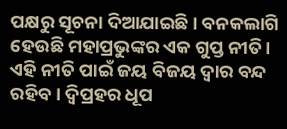ପକ୍ଷରୁ ସୂଚନା ଦିଆଯାଇଛି। ବନକଲାଗି ହେଉଛି ମହାପ୍ରଭୁଙ୍କର ଏକ ଗୁପ୍ତ ନୀତି। ଏହି ନୀତି ପାଇଁ ଜୟ ବିଜୟ ଦ୍ୱାର ବନ୍ଦ ରହିବ। ଦ୍ୱିପ୍ରହର ଧୂପ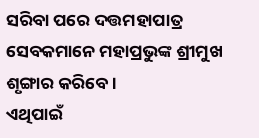ସରିବା ପରେ ଦତ୍ତମହାପାତ୍ର ସେବକମାନେ ମହାପ୍ରଭୁଙ୍କ ଶ୍ରୀମୁଖ ଶୃଙ୍ଗାର କରିବେ।
ଏଥିପାଇଁ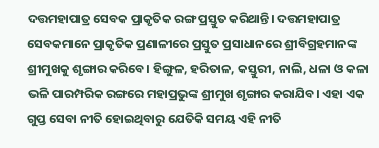ଦତ୍ତମହାପାତ୍ର ସେବକ ପ୍ରାକୃତିକ ରଙ୍ଗ ପ୍ରସ୍ତୁତ କରିଥାନ୍ତି। ଦତ୍ତମହାପାତ୍ର ସେବକମାନେ ପ୍ରାକୃତିକ ପ୍ରଣାଳୀରେ ପ୍ରସ୍ତୁତ ପ୍ରସାଧାନରେ ଶ୍ରୀବିଗ୍ରହମାନଙ୍କ ଶ୍ରୀମୁଖକୁ ଶୃଙ୍ଗାର କରିବେ। ହିଙ୍ଗୁଳ, ହରିତାଳ, କସ୍ତୁରୀ, ନାଲି, ଧଳା ଓ କଳା ଭଳି ପାରମ୍ପରିକ ରଙ୍ଗରେ ମହାପ୍ରଭୁଙ୍କ ଶ୍ରୀମୁଖ ଶୃଙ୍ଗାର କରାଯିବ। ଏହା ଏକ ଗୁପ୍ତ ସେବା ନୀତି ହୋଇଥିବାରୁ ଯେତିକି ସମୟ ଏହି ନୀତି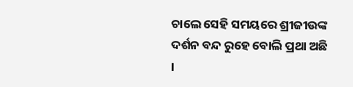ଚାଲେ ସେହି ସମୟରେ ଶ୍ରୀଜୀଉଙ୍କ ଦର୍ଶନ ବନ୍ଦ ରୁହେ ବୋଲି ପ୍ରଥା ଅଛି ।